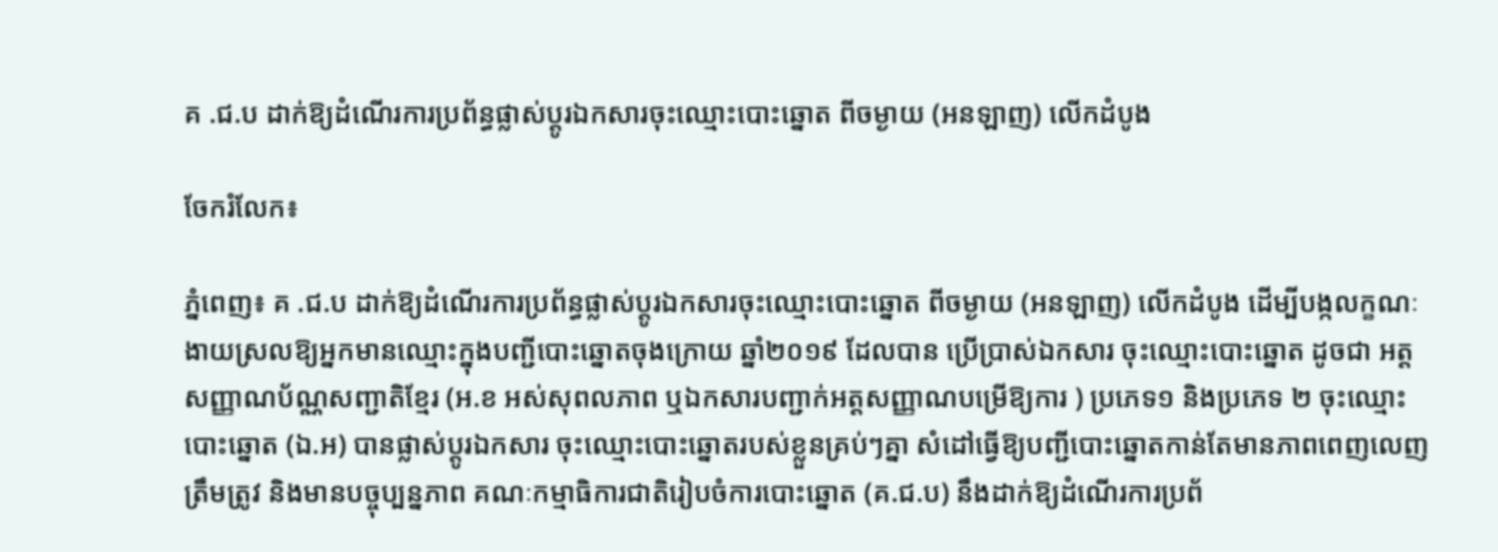គ .ជ.ប ដាក់ឱ្យដំណើរការប្រព័ន្ធផ្លាស់ប្តូរឯកសារចុះឈ្មោះបោះឆ្នោត ពីចម្ងាយ (អនឡាញ) លើកដំបូង

ចែករំលែក៖

ភ្នំពេញ៖ គ .ជ.ប ដាក់ឱ្យដំណើរការប្រព័ន្ធផ្លាស់ប្តូរឯកសារចុះឈ្មោះបោះឆ្នោត ពីចម្ងាយ (អនឡាញ) លើកដំបូង ដើម្បីបង្កលក្ខណៈងាយស្រលឱ្យអ្នកមានឈ្មោះក្នុងបញ្ជីបោះឆ្នោតចុងក្រោយ ឆ្នាំ២០១៩ ដែលបាន ប្រើប្រាស់ឯកសារ ចុះឈ្មោះបោះឆ្នោត ដូចជា អត្តសញ្ញាណប័ណ្ណសញ្ជាតិខ្មែរ (អ.ខ អស់សុពលភាព ឬឯកសារបញ្ជាក់អត្តសញ្ញាណបម្រើឱ្យការ ) ប្រភេទ១ និងប្រភេទ ២ ចុះឈ្មោះបោះឆ្នោត (ឯ.អ) បានផ្លាស់ប្តូរឯកសារ ចុះឈ្មោះបោះឆ្នោតរបស់ខ្លួនគ្រប់ៗគ្នា សំដៅធ្វើឱ្យបញ្ជីបោះឆ្នោតកាន់តែមានភាពពេញលេញត្រឹមត្រូវ និងមានបច្ចុប្បន្នភាព គណៈកម្មាធិការជាតិរៀបចំការបោះឆ្នោត (គ.ជ.ប) នឹងដាក់ឱ្យដំណើរការប្រព័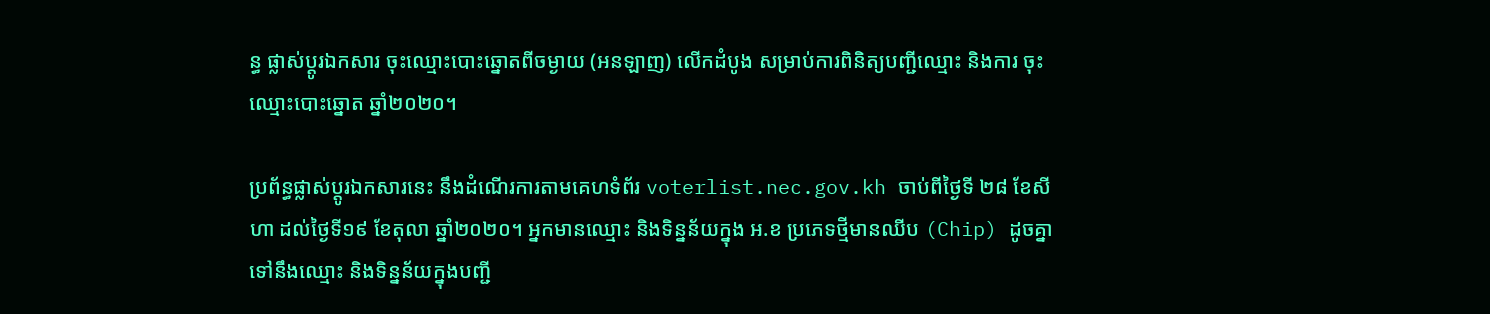ន្ធ ផ្លាស់ប្តូរឯកសារ ចុះឈ្មោះបោះឆ្នោតពីចម្ងាយ (អនឡាញ) លើកដំបូង សម្រាប់ការពិនិត្យបញ្ជីឈ្មោះ និងការ ចុះឈ្មោះបោះឆ្នោត ឆ្នាំ២០២០។

ប្រព័ន្ធផ្លាស់ប្តូរឯកសារនេះ នឹងដំណើរការតាមគេហទំព័រ voterlist.nec.gov.kh ចាប់ពីថ្ងៃទី ២៨ ខែសីហា ដល់ថ្ងៃទី១៩ ខែតុលា ឆ្នាំ២០២០។ អ្នកមានឈ្មោះ និងទិន្នន័យក្នុង អ.ខ ប្រភេទថ្មីមានឈីប (Chip) ដូចគ្នាទៅនឹងឈ្មោះ និងទិន្នន័យក្នុងបញ្ជី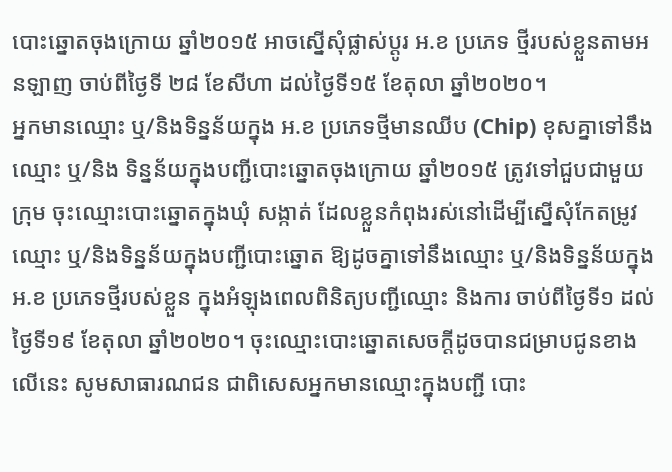បោះឆ្នោតចុងក្រោយ ឆ្នាំ២០១៥ អាចស្នើសុំផ្លាស់ប្តូរ អ.ខ ប្រភេទ ថ្មីរបស់ខ្លួនតាមអនឡាញ ចាប់ពីថ្ងៃទី ២៨ ខែសីហា ដល់ថ្ងៃទី១៥ ខែតុលា ឆ្នាំ២០២០។
អ្នកមានឈ្មោះ ឬ/និងទិន្នន័យក្នុង អ.ខ ប្រភេទថ្មីមានឈីប (Chip) ខុសគ្នាទៅនឹងឈ្មោះ ឬ/និង ទិន្នន័យក្នុងបញ្ជីបោះឆ្នោតចុងក្រោយ ឆ្នាំ២០១៥ ត្រូវទៅជួបជាមួយក្រុម ចុះឈ្មោះបោះឆ្នោតក្នុងឃុំ សង្កាត់ ដែលខ្លួនកំពុងរស់នៅដើម្បីស្នើសុំកែតម្រូវឈ្មោះ ឬ/និងទិន្នន័យក្នុងបញ្ជីបោះឆ្នោត ឱ្យដូចគ្នាទៅនឹងឈ្មោះ ឬ/និងទិន្នន័យក្នុង អ.ខ ប្រភេទថ្មីរបស់ខ្លួន ក្នុងអំឡុងពេលពិនិត្យបញ្ជីឈ្មោះ និងការ ចាប់ពីថ្ងៃទី១ ដល់ថ្ងៃទី១៩ ខែតុលា ឆ្នាំ២០២០។ ចុះឈ្មោះបោះឆ្នោតសេចក្តីដូចបានជម្រាបជូនខាងលើនេះ សូមសាធារណជន ជាពិសេសអ្នកមានឈ្មោះក្នុងបញ្ជី បោះ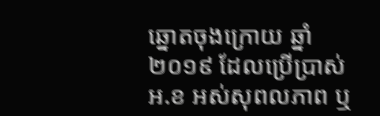ឆ្នោតចុងក្រោយ ឆ្នាំ២០១៩ ដែលប្រើប្រាស់ អ.ខ អស់សុពលភាព ឬ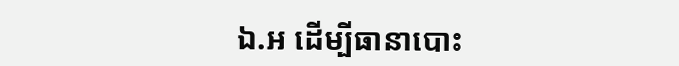ឯ.អ ដើម្បីធានាបោះ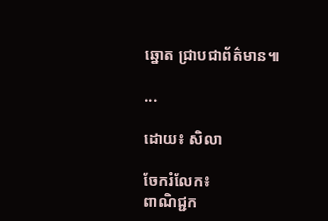ឆ្នោត ជ្រាបជាព័ត៌មាន៕

...

ដោយ៖ សិលា

ចែករំលែក៖
ពាណិជ្ជក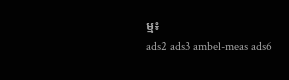ម្ម៖
ads2 ads3 ambel-meas ads6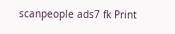scanpeople ads7 fk Print